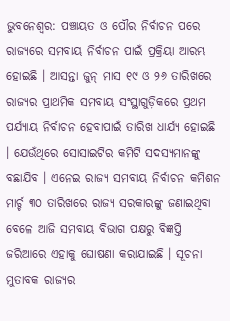ଭୁବନେଶ୍ୱର: ପଞ୍ଚାୟତ ଓ ପୌର ନିର୍ବାଚନ ପରେ ରାଜ୍ୟରେ ସମବାୟ ନିର୍ବାଚନ ପାଇଁ ପ୍ରକ୍ରିୟା ଆରମ୍ଭ ହୋଇଛି । ଆସନ୍ତା ଜୁନ୍ ମାସ ୧୯ ଓ ୨୬ ତାରିଖରେ ରାଜ୍ୟର ପ୍ରାଥମିକ ସମବାୟ ସଂସ୍ଥାଗୁଡ଼ିକରେ ପ୍ରଥମ ପର୍ଯ୍ୟାୟ ନିର୍ବାଚନ ହେବାପାଇଁ ତାରିଖ ଧାର୍ଯ୍ୟ ହୋଇଛି । ଯେଉଁଥିରେ ସୋସାଇଟିର କମିଟି ସଦସ୍ୟମାନଙ୍କୁ ବଛାଯିବ । ଏନେଇ ରାଜ୍ୟ ସମବାୟ ନିର୍ବାଚନ କମିଶନ ମାର୍ଚ୍ଚ ୩୦ ତାରିଖରେ ରାଜ୍ୟ ସରକାରଙ୍କୁ ଜଣାଇଥିବା ବେଳେ ଆଜି ସମବାୟ ବିଭାଗ ପକ୍ଷରୁ ବିଜ୍ଞପ୍ତି ଜରିଆରେ ଏହାକୁ ଘୋଷଣା କରାଯାଇଛି । ସୂଚନା ମୁତାବକ ରାଜ୍ୟର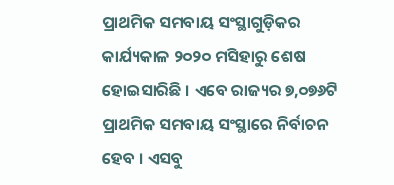ପ୍ରାଥମିକ ସମବାୟ ସଂସ୍ଥାଗୁଡ଼ିକର କାର୍ଯ୍ୟକାଳ ୨୦୨୦ ମସିହାରୁ ଶେଷ ହୋଇସାରିଛି । ଏବେ ରାଜ୍ୟର ୭,୦୭୬ଟି ପ୍ରାଥମିକ ସମବାୟ ସଂସ୍ଥାରେ ନିର୍ବାଚନ ହେବ । ଏସବୁ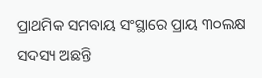ପ୍ରାଥମିକ ସମବାୟ ସଂସ୍ଥାରେ ପ୍ରାୟ ୩୦ଲକ୍ଷ ସଦସ୍ୟ ଅଛନ୍ତି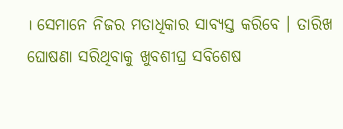। ସେମାନେ ନିଜର ମତାଧିକାର ସାବ୍ୟସ୍ତ କରିବେ । ତାରିଖ ଘୋଷଣା ସରିଥିବାକୁ ଖୁବଶୀଘ୍ର ସବିଶେଷ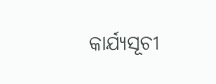କାର୍ଯ୍ୟସୂଚୀ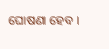ଘୋଷଣା ହେବ ।